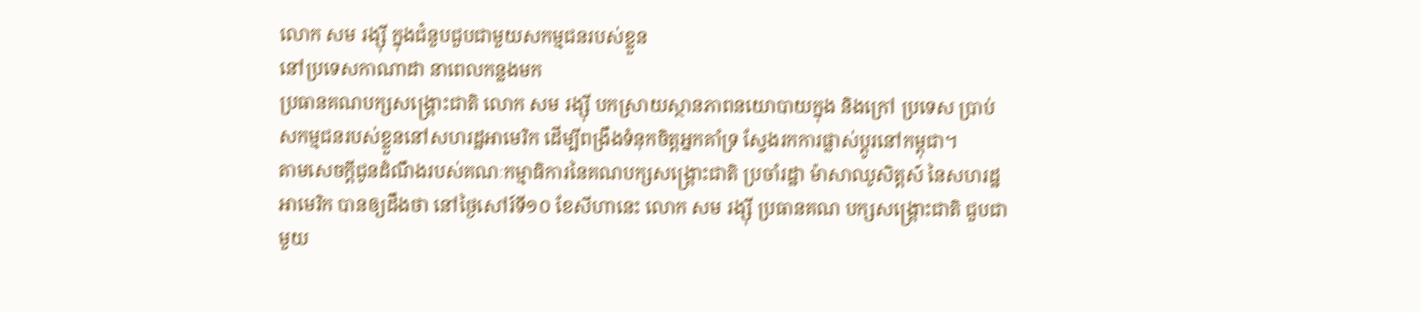លោក សម រង្ស៊ី ក្នុងជំនួបជួបជាមួយសកម្មជនរបស់ខ្លួន
នៅប្រទេសកាណាដា នាពេលកន្លងមក
ប្រធានគណបក្សសង្គ្រោះជាតិ លោក សម រង្ស៊ី បកស្រាយស្ថានភាពនយោបាយក្នុង និងក្រៅ ប្រទេស ប្រាប់សកម្មជនរបស់ខ្លួននៅសហរដ្ឋអាមេរិក ដើម្បីពង្រឹងទំនុកចិត្តអ្នកគាំទ្រ ស្វែងរកការផ្លាស់ប្តូរនៅកម្ពុជា។
តាមសេចក្តីជូនដំណឹងរបស់គណៈកម្មាធិការនៃគណបក្សសង្គ្រោះជាតិ ប្រចាំរដ្ឋា ម៉ាសាឈូសិត្តស៍ នៃសហរដ្ឋអាមេរិក បានឲ្យដឹងថា នៅថ្ងៃសៅរ៍ទី១០ ខែសីហានេះ លោក សម រង្ស៊ី ប្រធានគណ បក្សសង្គ្រោះជាតិ ជួបជាមួយ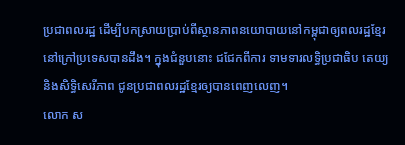ប្រជាពលរដ្ឋ ដើម្បីបកស្រាយប្រាប់ពីស្ថានភាពនយោបាយនៅកម្ពុជាឲ្យពលរដ្ឋខ្មែរនៅក្រៅប្រទេសបានដឹង។ ក្នុងជំនួបនោះ ជជែកពីការ ទាមទារលទ្ធិប្រជាធិប តេយ្យ និងសិទ្ធិសេរីភាព ជូនប្រជាពលរដ្ឋខ្មែរឲ្យបានពេញលេញ។
លោក ស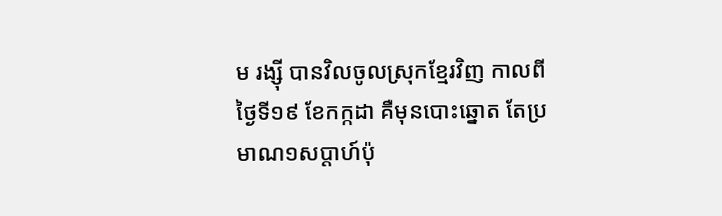ម រង្ស៊ី បានវិលចូលស្រុកខ្មែរវិញ កាលពីថ្ងៃទី១៩ ខែកក្កដា គឺមុនបោះឆ្នោត តែប្រមាណ១សប្តាហ៍ប៉ុ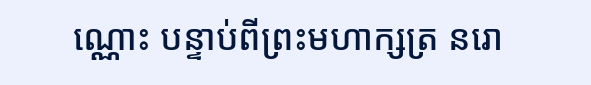ណ្ណោះ បន្ទាប់ពីព្រះមហាក្សត្រ នរោ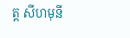ត្ត សីហមុនី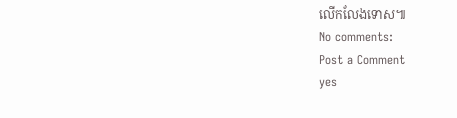លើកលែងទោស៕
No comments:
Post a Comment
yes